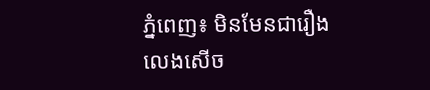ភ្នំពេញ៖ មិនមែនជារឿងលេងសើច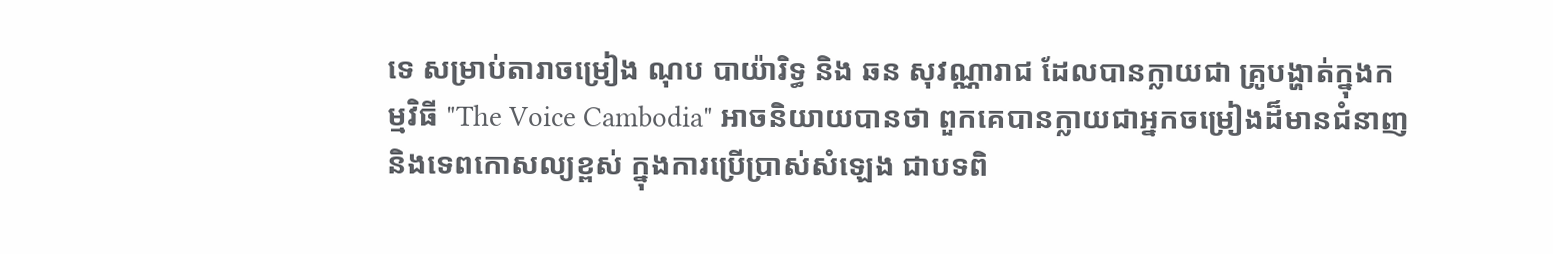ទេ សម្រាប់តារាចម្រៀង ណុប បាយ៉ារិទ្ធ និង ឆន សុវណ្ណារាជ ដែលបានក្លាយជា គ្រូបង្ហាត់ក្នុងកម្មវិធី "The Voice Cambodia" អាចនិយាយបានថា ពួកគេបានក្លាយជាអ្នកចម្រៀងដ៏មានជំនាញ និងទេពកោសល្យខ្ពស់ ក្នុងការប្រើប្រាស់សំឡេង ជាបទពិ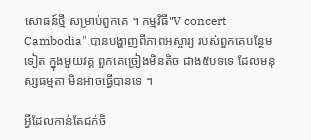សោធន៍ថ្មី សម្រាប់ពួកគេ ។ កម្មវិធី"V concert Cambodia" បានបង្ហាញពីភាពអស្ចារ្យ របស់ពួកគេបន្ថែមទៀត ក្នុងមួយវគ្គ ពួកគេច្រៀងមិនតិច ជាង៥បទទេ ដែលមនុស្សធម្មតា មិនអាចធ្វើបានទេ ។

អ្វីដែលកាន់តែជក់ចិ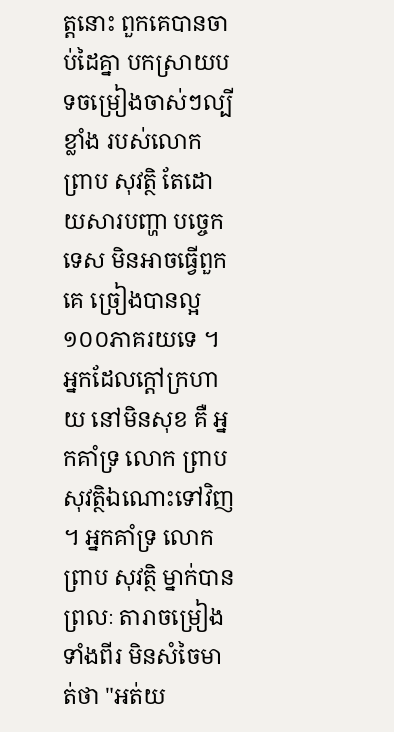ត្តនោះ ពួកគេបានចាប់ដៃគ្នា បកស្រាយបទចម្រៀងចាស់ៗល្បីខ្លាំង របស់លោក ព្រាប សុវត្ថិ តែដោយសារបញ្ហា បច្ចេកទេស មិនអាចធ្វើពួកគេ ច្រៀងបានល្អ ១០០ភាគរយទេ ។ អ្នកដែលក្ដៅក្រហាយ នៅមិនសុខ គឺ អ្នកគាំទ្រ លោក ព្រាប សុវត្ថិឯណោះទៅវិញ ។ អ្នកគាំទ្រ លោក ព្រាប សុវត្ថិ ម្នាក់បានព្រលៈ តារាចម្រៀងទាំងពីរ មិនសំចៃមាត់ថា "អត់យ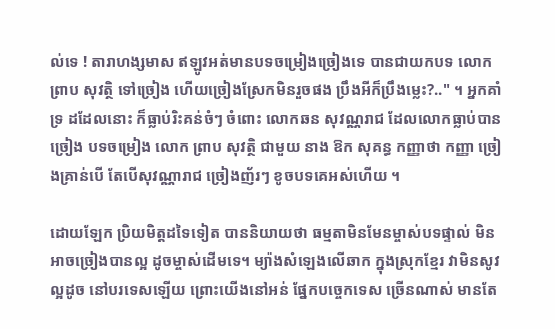ល់ទេ ! តារាហង្សមាស ឥឡូវអត់មានបទចម្រៀងច្រៀងទេ បានជាយកបទ លោក ព្រាប សុវត្ថិ ទៅច្រៀង ហើយច្រៀងស្រែកមិនរួចផង ប្រឹងអីក៏ប្រឹងម្លេះ?.." ។ អ្នកគាំទ្រ ដដែលនោះ ក៏ធ្លាប់រិះគន់ចំៗ ចំពោះ លោកឆន សុវណ្ណរាជ ដែលលោកធ្លាប់បានច្រៀង បទចម្រៀង លោក ព្រាប សុវត្ថិ ជាមួយ នាង ឱក សុគន្ធ កញ្ញាថា កញ្ញា ច្រៀងគ្រាន់បើ តែបើសុវណ្ណារាជ ច្រៀងញ័រៗ ខូចបទគេអស់ហើយ ។

ដោយឡែក ប្រិយមិត្តដទៃទៀត បាននិយាយថា ធម្មតាមិនមែនម្ចាស់បទផ្ទាល់ មិនអាចច្រៀងបានល្អ ដូចម្ចាស់ដើមទេ។ ម្យ៉ាងសំឡេងលើឆាក ក្នុងស្រុកខ្មែរ វាមិនសូវល្អដូច នៅបរទេសឡើយ ព្រោះយើងនៅអន់ ផ្នែកបច្ចេកទេស ច្រើនណាស់ មានតែ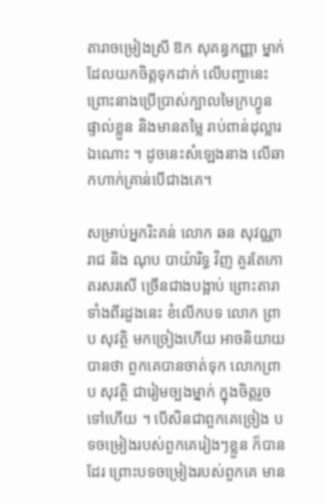តារាចម្រៀងស្រី ឱក សុគន្ធកញ្ញា ម្នាក់ ដែលយកចិត្តទុកដាក់ លើបញ្ហានេះ ព្រោះនាងប្រើប្រាស់ក្បាលមៃក្រហ្វូន ផ្ទាល់ខ្លួន និងមានតម្លៃ រាប់ពាន់ដុល្លារឯណោះ ។ ដូចនេះសំឡេងនាង លើឆាកហាក់គ្រាន់បើជាងគេ។

សម្រាប់អ្នករិះគន់ លោក ឆន សុវណ្ណារាជ និង ណុប បាយ៉ារិទ្ធ វិញ គួរតែកោតរសរសើ ច្រើនជាងបង្អាប់ ព្រោះតារាទាំងពីរដួងនេះ ខំលើកបទ លោក ព្រាប សុវត្ថិ មកច្រៀងហើយ អាចនិយាយបានថា ពួកគេបានចាត់ទុក លោកព្រាប សុវត្ថិ ជារៀមច្បងម្នាក់ ក្នុងចិត្តរួចទៅហើយ ។ បើសិនជាពួកគេច្រៀង បទចម្រៀងរបស់ពួកគេរៀងៗខ្លួន ក៏បានដែរ ព្រោះបទចម្រៀងរបស់ពួកគេ មាន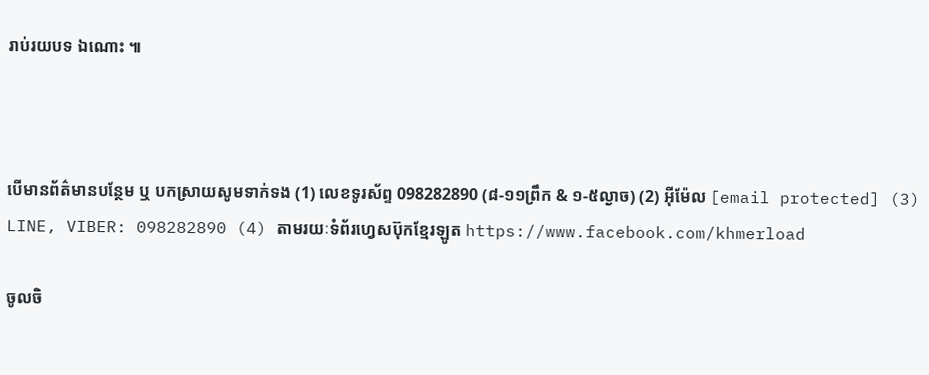រាប់រយបទ ឯណោះ ៕



បើមានព័ត៌មានបន្ថែម ឬ បកស្រាយសូមទាក់ទង (1) លេខទូរស័ព្ទ 098282890 (៨-១១ព្រឹក & ១-៥ល្ងាច) (2) អ៊ីម៉ែល [email protected] (3) LINE, VIBER: 098282890 (4) តាមរយៈទំព័រហ្វេសប៊ុកខ្មែរឡូត https://www.facebook.com/khmerload

ចូលចិ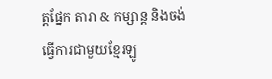ត្តផ្នែក តារា & កម្សាន្ដ និងចង់ធ្វើការជាមួយខ្មែរឡូ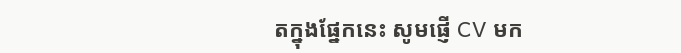តក្នុងផ្នែកនេះ សូមផ្ញើ CV មក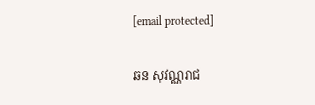[email protected]

ឆន សុវណ្ណរាជ